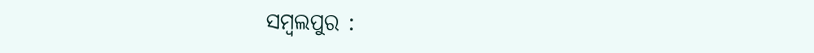ସମ୍ବଲପୁର :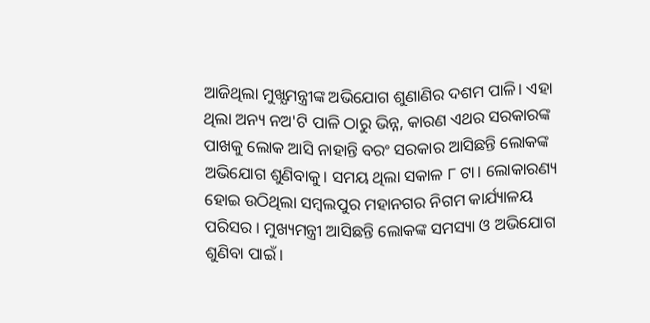ଆଜିଥିଲା ମୁଖ୍ଯମନ୍ତ୍ରୀଙ୍କ ଅଭିଯୋଗ ଶୁଣାଣିର ଦଶମ ପାଳି। ଏହା ଥିଲା ଅନ୍ୟ ନଅ'ଟି ପାଳି ଠାରୁ ଭିନ୍ନ, କାରଣ ଏଥର ସରକାରଙ୍କ ପାଖକୁ ଲୋକ ଆସି ନାହାନ୍ତି ବରଂ ସରକାର ଆସିଛନ୍ତି ଲୋକଙ୍କ ଅଭିଯୋଗ ଶୁଣିବାକୁ। ସମୟ ଥିଲା ସକାଳ ୮ ଟା। ଲୋକାରଣ୍ୟ ହୋଇ ଉଠିଥିଲା ସମ୍ବଲପୁର ମହାନଗର ନିଗମ କାର୍ଯ୍ୟାଳୟ ପରିସର । ମୁଖ୍ୟମନ୍ତ୍ରୀ ଆସିଛନ୍ତି ଲୋକଙ୍କ ସମସ୍ୟା ଓ ଅଭିଯୋଗ ଶୁଣିବା ପାଇଁ ।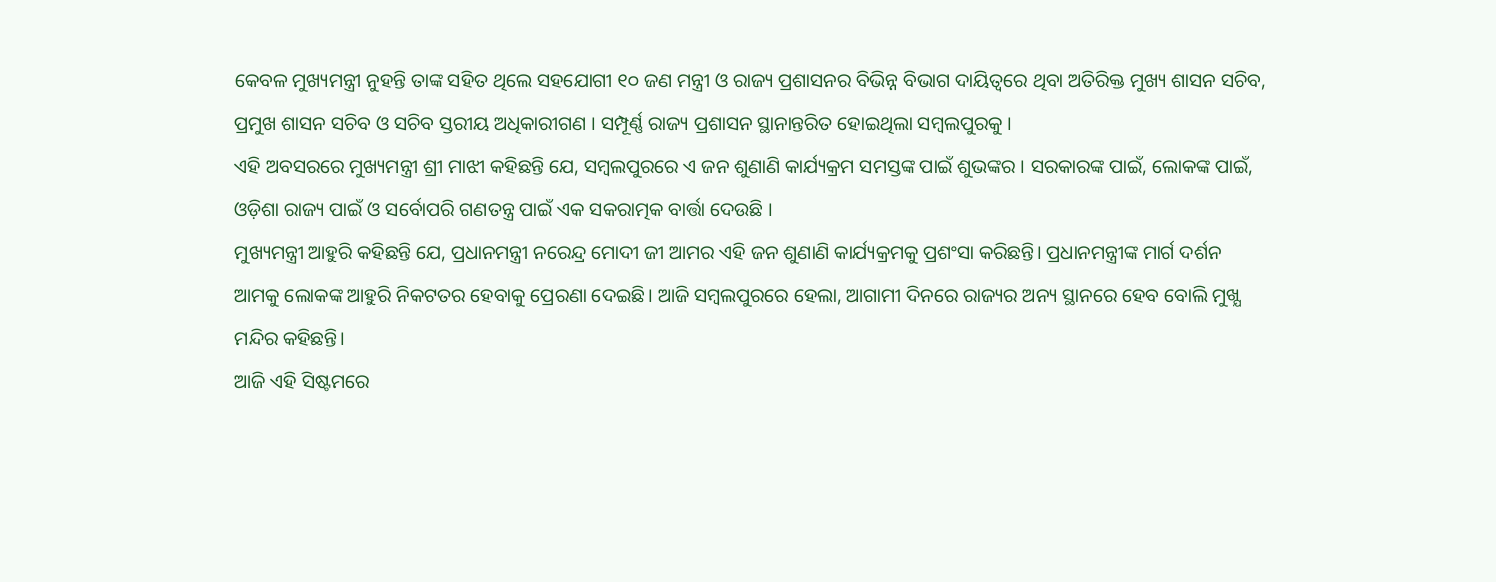କେବଳ ମୁଖ୍ୟମନ୍ତ୍ରୀ ନୁହନ୍ତି ତାଙ୍କ ସହିତ ଥିଲେ ସହଯୋଗୀ ୧୦ ଜଣ ମନ୍ତ୍ରୀ ଓ ରାଜ୍ୟ ପ୍ରଶାସନର ବିଭିନ୍ନ ବିଭାଗ ଦାୟିତ୍ୱରେ ଥିବା ଅତିରିକ୍ତ ମୁଖ୍ୟ ଶାସନ ସଚିବ, ପ୍ରମୁଖ ଶାସନ ସଚିବ ଓ ସଚିବ ସ୍ତରୀୟ ଅଧିକାରୀଗଣ । ସମ୍ପୂର୍ଣ୍ଣ ରାଜ୍ୟ ପ୍ରଶାସନ ସ୍ଥାନାନ୍ତରିତ ହୋଇଥିଲା ସମ୍ବଲପୁରକୁ ।
ଏହି ଅବସରରେ ମୁଖ୍ୟମନ୍ତ୍ରୀ ଶ୍ରୀ ମାଝୀ କହିଛନ୍ତି ଯେ, ସମ୍ବଲପୁରରେ ଏ ଜନ ଶୁଣାଣି କାର୍ଯ୍ୟକ୍ରମ ସମସ୍ତଙ୍କ ପାଇଁ ଶୁଭଙ୍କର । ସରକାରଙ୍କ ପାଇଁ, ଲୋକଙ୍କ ପାଇଁ, ଓଡ଼ିଶା ରାଜ୍ୟ ପାଇଁ ଓ ସର୍ବୋପରି ଗଣତନ୍ତ୍ର ପାଇଁ ଏକ ସକରାତ୍ମକ ବାର୍ତ୍ତା ଦେଉଛି ।
ମୁଖ୍ୟମନ୍ତ୍ରୀ ଆହୁରି କହିଛନ୍ତି ଯେ, ପ୍ରଧାନମନ୍ତ୍ରୀ ନରେନ୍ଦ୍ର ମୋଦୀ ଜୀ ଆମର ଏହି ଜନ ଶୁଣାଣି କାର୍ଯ୍ୟକ୍ରମକୁ ପ୍ରଶଂସା କରିଛନ୍ତି। ପ୍ରଧାନମନ୍ତ୍ରୀଙ୍କ ମାର୍ଗ ଦର୍ଶନ ଆମକୁ ଲୋକଙ୍କ ଆହୁରି ନିକଟତର ହେବାକୁ ପ୍ରେରଣା ଦେଇଛି। ଆଜି ସମ୍ବଲପୁରରେ ହେଲା, ଆଗାମୀ ଦିନରେ ରାଜ୍ୟର ଅନ୍ୟ ସ୍ଥାନରେ ହେବ ବୋଲି ମୁଖ୍ଯ ମନ୍ଦିର କହିଛନ୍ତି।
ଆଜି ଏହି ସିଷ୍ଟମରେ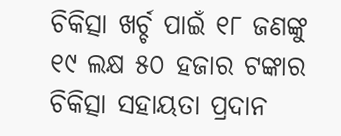ଚିକିତ୍ସା ଖର୍ଚ୍ଚ ପାଇଁ ୧୮ ଜଣଙ୍କୁ ୧୯ ଲକ୍ଷ ୫୦ ହଜାର ଟଙ୍କାର ଚିକିତ୍ସା ସହାୟତା ପ୍ରଦାନ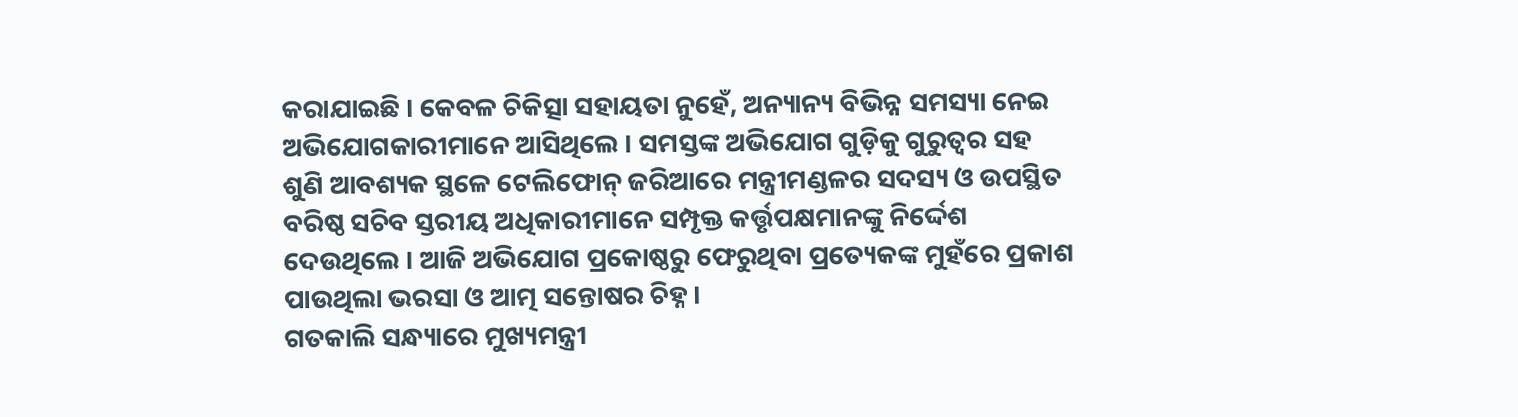କରାଯାଇଛି । କେବଳ ଚିକିତ୍ସା ସହାୟତା ନୁହେଁ, ଅନ୍ୟାନ୍ୟ ବିଭିନ୍ନ ସମସ୍ୟା ନେଇ ଅଭିଯୋଗକାରୀମାନେ ଆସିଥିଲେ । ସମସ୍ତଙ୍କ ଅଭିଯୋଗ ଗୁଡ଼ିକୁ ଗୁରୁତ୍ୱର ସହ ଶୁଣି ଆବଶ୍ୟକ ସ୍ଥଳେ ଟେଲିଫୋନ୍ ଜରିଆରେ ମନ୍ତ୍ରୀମଣ୍ଡଳର ସଦସ୍ୟ ଓ ଉପସ୍ଥିତ ବରିଷ୍ଠ ସଚିବ ସ୍ତରୀୟ ଅଧିକାରୀମାନେ ସମ୍ପୃକ୍ତ କର୍ତ୍ତୃପକ୍ଷମାନଙ୍କୁ ନିର୍ଦ୍ଦେଶ ଦେଉଥିଲେ । ଆଜି ଅଭିଯୋଗ ପ୍ରକୋଷ୍ଠରୁ ଫେରୁଥିବା ପ୍ରତ୍ୟେକଙ୍କ ମୁହଁରେ ପ୍ରକାଶ ପାଉଥିଲା ଭରସା ଓ ଆତ୍ମ ସନ୍ତୋଷର ଚିହ୍ନ ।
ଗତକାଲି ସନ୍ଧ୍ୟାରେ ମୁଖ୍ୟମନ୍ତ୍ରୀ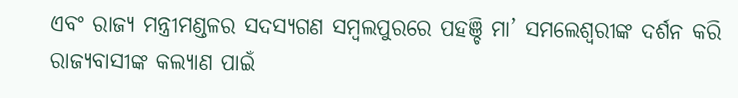ଏବଂ ରାଜ୍ୟ ମନ୍ତ୍ରୀମଣ୍ଡଳର ସଦସ୍ୟଗଣ ସମ୍ବଲପୁରରେ ପହଞ୍ଚି ମା’ ସମଲେଶ୍ୱରୀଙ୍କ ଦର୍ଶନ କରି ରାଜ୍ୟବାସୀଙ୍କ କଲ୍ୟାଣ ପାଇଁ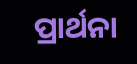ପ୍ରାର୍ଥନା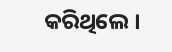କରିଥିଲେ ।